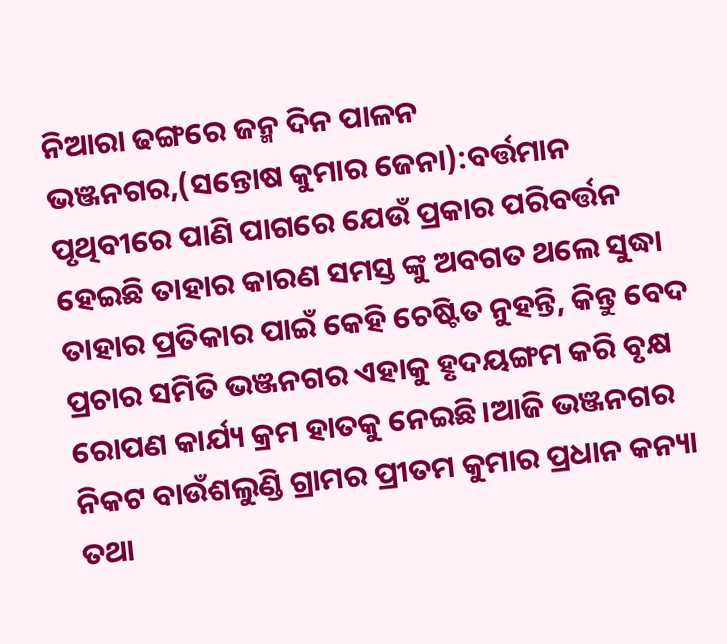ନିଆରା ଢଙ୍ଗରେ ଜନ୍ମ ଦିନ ପାଳନ
ଭଞ୍ଜନଗର,(ସନ୍ତୋଷ କୁମାର ଜେନା):ବର୍ତ୍ତମାନ ପୃଥିବୀରେ ପାଣି ପାଗରେ ଯେଉଁ ପ୍ରକାର ପରିବର୍ତ୍ତନ ହେଇଛି ତାହାର କାରଣ ସମସ୍ତ ଙ୍କୁ ଅବଗତ ଥଲେ ସୁଦ୍ଧା ତାହାର ପ୍ରତିକାର ପାଇଁ କେହି ଚେଷ୍ଟିତ ନୁହନ୍ତି, କିନ୍ତୁ ବେଦ ପ୍ରଚାର ସମିତି ଭଞ୍ଜନଗର ଏହାକୁ ହୃଦୟଙ୍ଗମ କରି ବୃକ୍ଷ ରୋପଣ କାର୍ଯ୍ୟ କ୍ରମ ହାତକୁ ନେଇଛି।ଆଜି ଭଞ୍ଜନଗର ନିକଟ ବାଉଁଶଲୁଣ୍ଡି ଗ୍ରାମର ପ୍ରୀତମ କୁମାର ପ୍ରଧାନ କନ୍ୟା ତଥା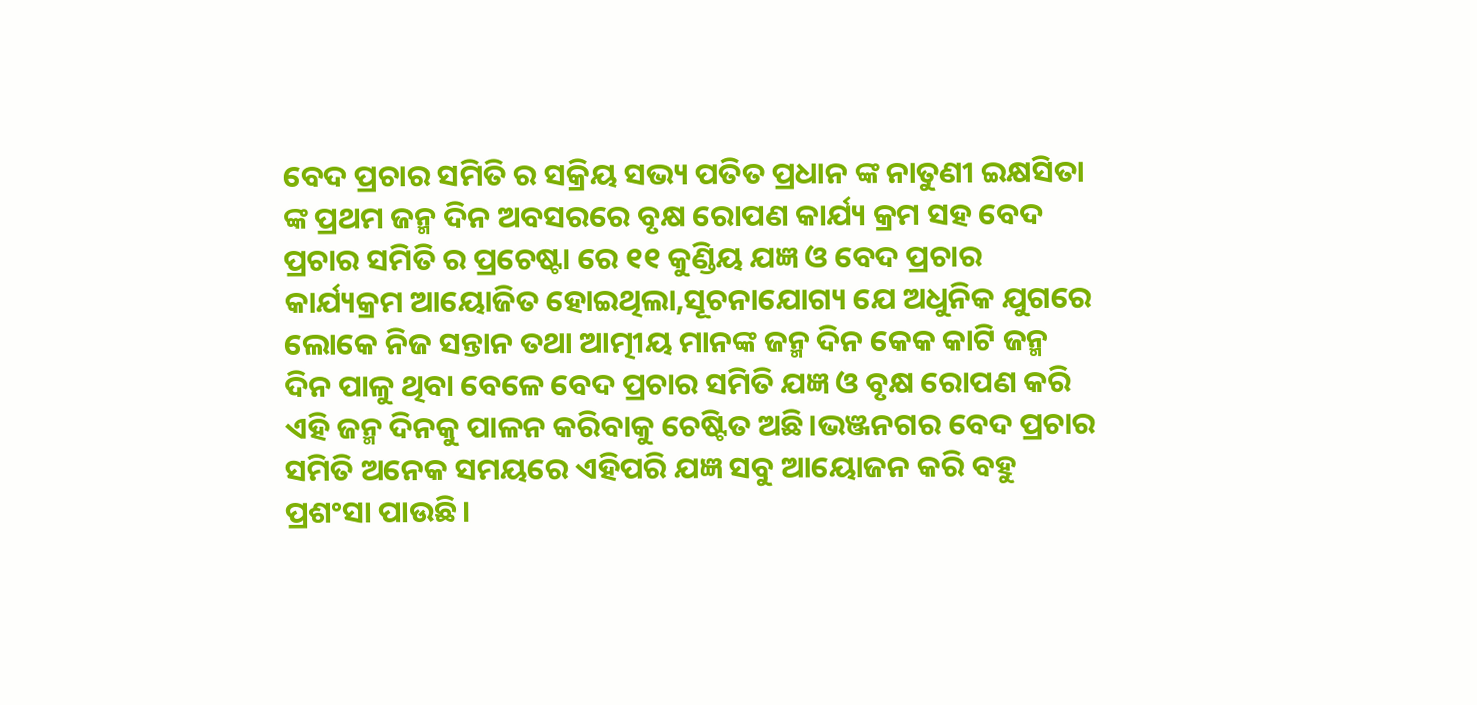ବେଦ ପ୍ରଚାର ସମିତି ର ସକ୍ରିୟ ସଭ୍ୟ ପତିତ ପ୍ରଧାନ ଙ୍କ ନାତୁଣୀ ଇକ୍ଷସିତା ଙ୍କ ପ୍ରଥମ ଜନ୍ମ ଦିନ ଅବସରରେ ବୃକ୍ଷ ରୋପଣ କାର୍ଯ୍ୟ କ୍ରମ ସହ ବେଦ ପ୍ରଚାର ସମିତି ର ପ୍ରଚେଷ୍ଟା ରେ ୧୧ କୁଣ୍ଡିୟ ଯଜ୍ଞ ଓ ବେଦ ପ୍ରଚାର କାର୍ଯ୍ୟକ୍ରମ ଆୟୋଜିତ ହୋଇଥିଲା,ସୂଚନାଯୋଗ୍ୟ ଯେ ଅଧୁନିକ ଯୁଗରେ ଲୋକେ ନିଜ ସନ୍ତାନ ତଥା ଆତ୍ମୀୟ ମାନଙ୍କ ଜନ୍ମ ଦିନ କେକ କାଟି ଜନ୍ମ ଦିନ ପାଳୁ ଥିବା ବେଳେ ବେଦ ପ୍ରଚାର ସମିତି ଯଜ୍ଞ ଓ ବୃକ୍ଷ ରୋପଣ କରି ଏହି ଜନ୍ମ ଦିନକୁ ପାଳନ କରିବାକୁ ଚେଷ୍ଟିତ ଅଛି।ଭଞ୍ଜନଗର ବେଦ ପ୍ରଚାର ସମିତି ଅନେକ ସମୟରେ ଏହିପରି ଯଜ୍ଞ ସବୁ ଆୟୋଜନ କରି ବହୁ ପ୍ରଶଂସା ପାଉଛି।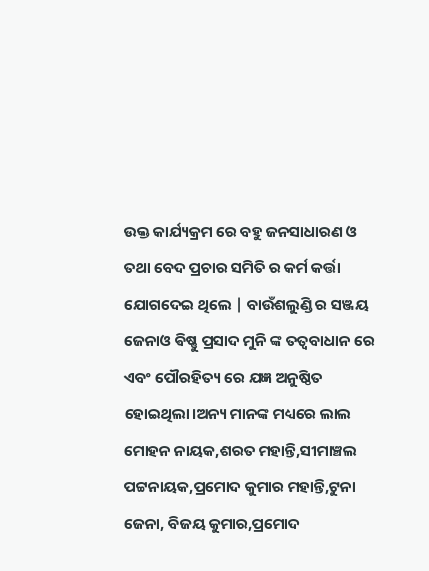ଉକ୍ତ କାର୍ଯ୍ୟକ୍ରମ ରେ ବହୁ ଜନସାଧାରଣ ଓ ତଥା ବେଦ ପ୍ରଚାର ସମିତି ର କର୍ମ କର୍ତ୍ତା ଯୋଗଦେଇ ଥିଲେ | ବାଉଁଶଲୁଣ୍ଡି ର ସଞ୍ଜୟ ଜେନାଓ ଵିଷ୍ଣୁ ପ୍ରସାଦ ମୁନି ଙ୍କ ତତ୍ୱବାଧାନ ରେ ଏବଂ ପୌରହିତ୍ୟ ରେ ଯଜ୍ଞ ଅନୁଷ୍ଠିତ ହୋଇଥିଲା।ଅନ୍ୟ ମାନଙ୍କ ମଧ୍ୟରେ ଲାଲ ମୋହନ ନାୟକ,ଶରତ ମହାନ୍ତି,ସୀମାଞ୍ଚଲ ପଟ୍ଟନାୟକ,ପ୍ରମୋଦ କୁମାର ମହାନ୍ତି,ଟୁନା ଜେନା, ବିଜୟ କୁମାର,ପ୍ରମୋଦ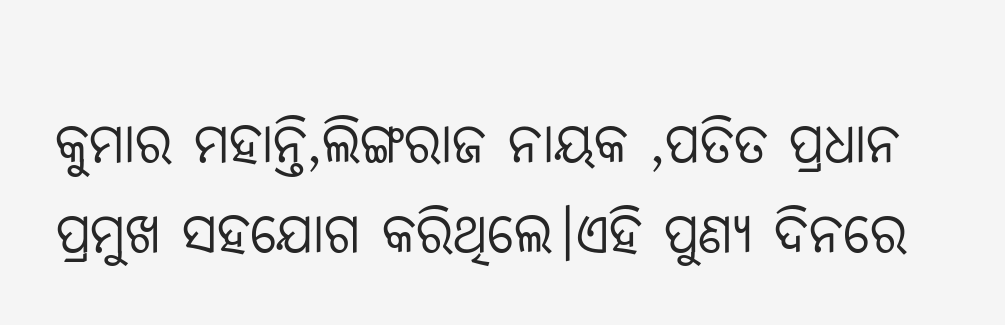କୁମାର ମହାନ୍ତି,ଲିଙ୍ଗରାଜ ନାୟକ ,ପତିତ ପ୍ରଧାନ ପ୍ରମୁଖ ସହଯୋଗ କରିଥିଲେ।ଏହି ପୁଣ୍ୟ ଦିନରେ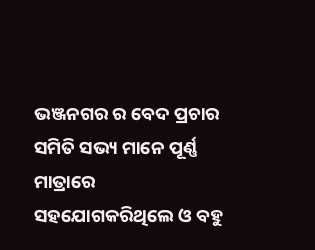ଭଞ୍ଜନଗର ର ବେଦ ପ୍ରଚାର ସମିତି ସଭ୍ୟ ମାନେ ପୂର୍ଣ୍ଣ ମାତ୍ରାରେ ସହଯୋଗକରିଥିଲେ ଓ ବହୁ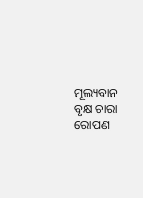ମୂଲ୍ୟବାନ ବୃକ୍ଷ ଚାରା ରୋପଣ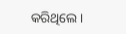କରିଥିଲେ।